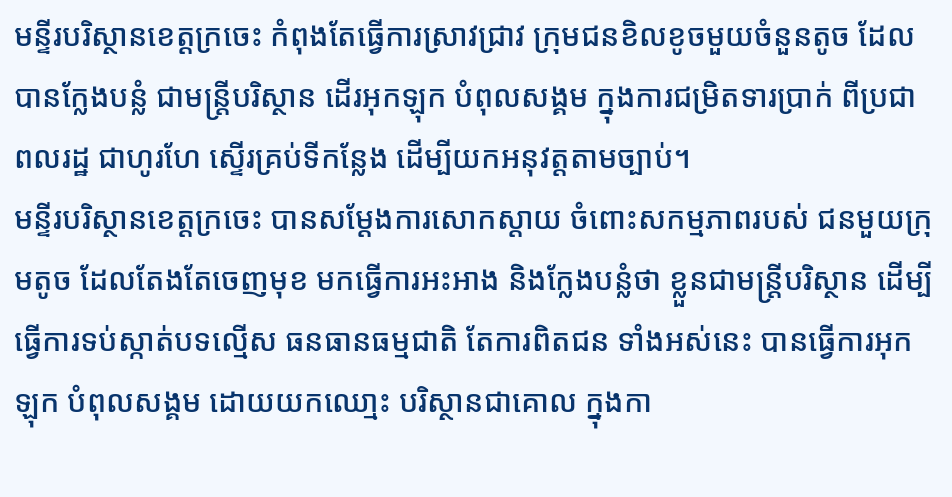មន្ទីរបរិស្ថានខេត្តក្រចេះ កំពុងតែធ្វើការស្រាវជ្រាវ ក្រុមជនខិលខូចមួយចំនួនតូច ដែលបានក្លែងបន្លំ ជាមន្ត្រីបរិស្ថាន ដើរអុកឡុក បំពុលសង្គម ក្នុងការជម្រិតទារប្រាក់ ពីប្រជាពលរដ្ឋ ជាហូរហែ ស្ទើរគ្រប់ទីកន្លែង ដើម្បីយកអនុវត្តតាមច្បាប់។
មន្ទីរបរិស្ថានខេត្តក្រចេះ បានសម្តែងការសោកស្តាយ ចំពោះសកម្មភាពរបស់ ជនមួយក្រុមតូច ដែលតែងតែចេញមុខ មកធ្វើការអះអាង និងក្លែងបន្លំថា ខ្លួនជាមន្ត្រីបរិស្ថាន ដើម្បីធ្វើការទប់ស្កាត់បទល្មើស ធនធានធម្មជាតិ តែការពិតជន ទាំងអស់នេះ បានធ្វើការអុកឡុក បំពុលសង្គម ដោយយកឈោ្មះ បរិស្ថានជាគោល ក្នុងកា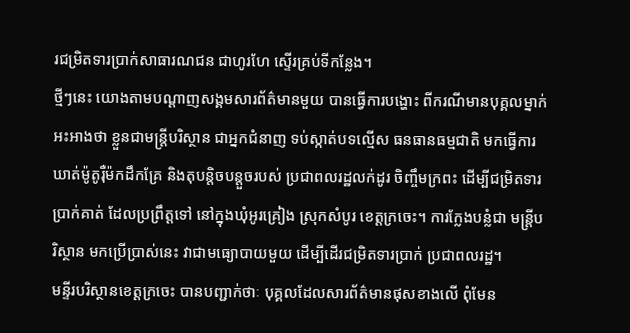រជម្រិតទារប្រាក់សាធារណជន ជាហូរហែ ស្ទើរគ្រប់ទីកន្លែង។
ថ្មីៗនេះ យោងតាមបណ្ដាញសង្គមសារព័ត៌មានមួយ បានធ្វើការបង្ហោះ ពីករណីមានបុគ្គលម្នាក់ អះអាងថា ខ្លួនជាមន្ត្រីបរិស្ថាន ជាអ្នកជំនាញ ទប់ស្កាត់បទល្មើស ធនធានធម្មជាតិ មកធ្វើការឃាត់ម៉ូតូរ៉ឺម៉កដឹកគ្រែ និងតុបន្តិចបន្តួចរបស់ ប្រជាពលរដ្ឋលក់ដូរ ចិញ្ចឹមក្រពះ ដើម្បីជម្រិតទារប្រាក់គាត់ ដែលប្រព្រឹត្តទៅ នៅក្នុងឃុំអូរគ្រៀង ស្រុកសំបូរ ខេត្តក្រចេះ។ ការក្លែងបន្លំជា មន្ត្រីបរិស្ថាន មកប្រើប្រាស់នេះ វាជាមធ្យោបាយមួយ ដើម្បីដើរជម្រិតទារប្រាក់ ប្រជាពលរដ្ឋ។
មន្ទីរបរិស្ថានខេត្តក្រចេះ បានបញ្ជាក់ថាៈ បុគ្គលដែលសារព័ត៌មានផុសខាងលើ ពុំមែន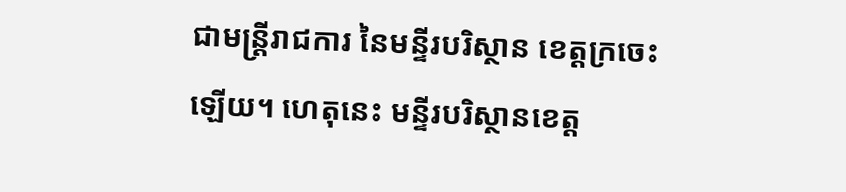ជាមន្ត្រីរាជការ នៃមន្ទីរបរិស្ថាន ខេត្តក្រចេះឡើយ។ ហេតុនេះ មន្ទីរបរិស្ថានខេត្ត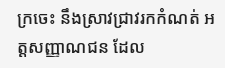ក្រចេះ នឹងស្រាវជ្រាវរកកំណត់ អត្តសញ្ញាណជន ដែល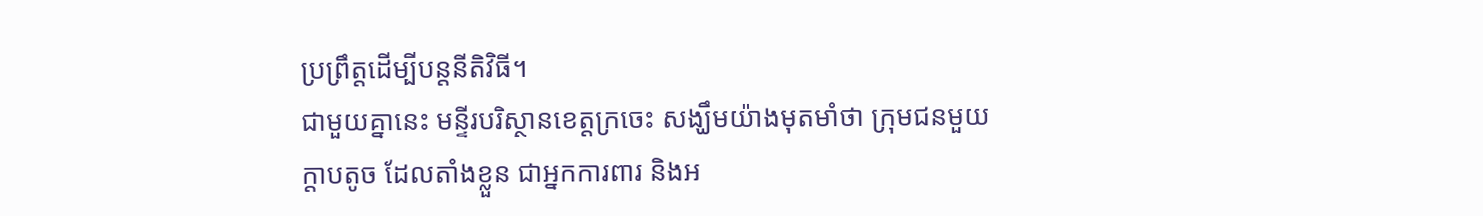ប្រព្រឹត្តដើម្បីបន្តនីតិវិធី។
ជាមួយគ្នានេះ មន្ទីរបរិស្ថានខេត្តក្រចេះ សង្ឃឹមយ៉ាងមុតមាំថា ក្រុមជនមួយក្តាបតូច ដែលតាំងខ្លួន ជាអ្នកការពារ និងអ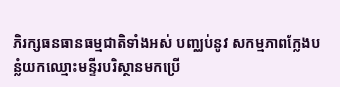ភិរក្សធនធានធម្មជាតិទាំងអស់ បញ្ឈប់នូវ សកម្មភាពក្លែងបន្លំយកឈ្មោះមន្ទីរបរិស្ថានមកប្រើ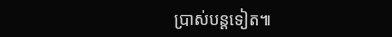ប្រាស់បន្តទៀត៕